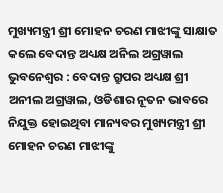ମୁଖ୍ୟମନ୍ତ୍ରୀ ଶ୍ରୀ ମୋହନ ଚରଣ ମାଝୀଙ୍କୁ ସାକ୍ଷାତ କଲେ ବେଦାନ୍ତ ଅଧ୍ୟକ୍ଷ ଅନିଲ ଅଗ୍ରୱାଲ
ଭୁବନେଶ୍ୱର : ବେଦାନ୍ତ ଗ୍ରୁପର ଅଧ୍ୟକ୍ଷ ଶ୍ରୀ ଅନୀଲ ଅଗ୍ରୱାଲ, ଓଡିଶାର ନୂତନ ଭାବରେ ନିଯୁକ୍ତ ହୋଇଥିବା ମାନ୍ୟବର ମୁଖ୍ୟମନ୍ତ୍ରୀ ଶ୍ରୀ ମୋହନ ଚରଣ ମାଝୀଙ୍କୁ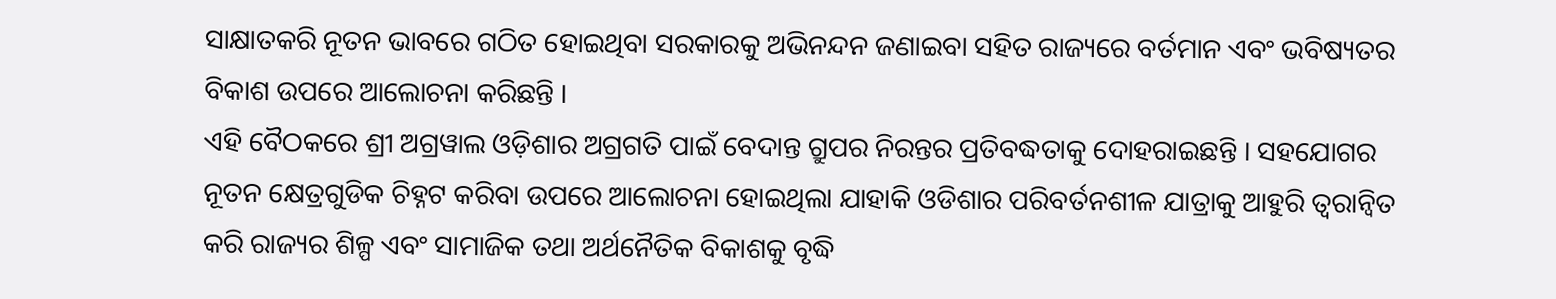ସାକ୍ଷାତକରି ନୂତନ ଭାବରେ ଗଠିତ ହୋଇଥିବା ସରକାରକୁ ଅଭିନନ୍ଦନ ଜଣାଇବା ସହିତ ରାଜ୍ୟରେ ବର୍ତମାନ ଏବଂ ଭବିଷ୍ୟତର ବିକାଶ ଉପରେ ଆଲୋଚନା କରିଛନ୍ତି ।
ଏହି ବୈଠକରେ ଶ୍ରୀ ଅଗ୍ରୱାଲ ଓଡ଼ିଶାର ଅଗ୍ରଗତି ପାଇଁ ବେଦାନ୍ତ ଗ୍ରୁପର ନିରନ୍ତର ପ୍ରତିବଦ୍ଧତାକୁ ଦୋହରାଇଛନ୍ତି । ସହଯୋଗର ନୂତନ କ୍ଷେତ୍ରଗୁଡିକ ଚିହ୍ନଟ କରିବା ଉପରେ ଆଲୋଚନା ହୋଇଥିଲା ଯାହାକି ଓଡିଶାର ପରିବର୍ତନଶୀଳ ଯାତ୍ରାକୁ ଆହୁରି ତ୍ୱରାନ୍ୱିତ କରି ରାଜ୍ୟର ଶିଳ୍ପ ଏବଂ ସାମାଜିକ ତଥା ଅର୍ଥନୈତିକ ବିକାଶକୁ ବୃଦ୍ଧି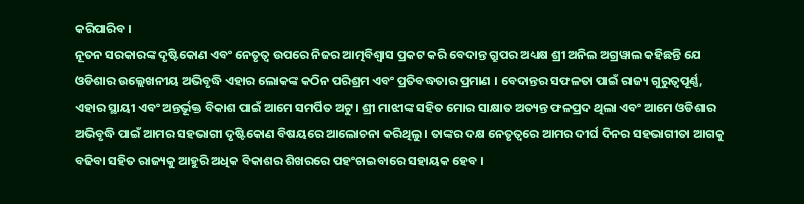କରିପାରିବ ।
ନୂତନ ସରକାରଙ୍କ ଦୃଷ୍ଟିକୋଣ ଏବଂ ନେତୃତ୍ୱ ଉପରେ ନିଜର ଆତ୍ମବିଶ୍ୱାସ ପ୍ରକଟ କରି ବେଦାନ୍ତ ଗ୍ରୁପର ଅଧ୍ୟକ୍ଷ ଶ୍ରୀ ଅନିଲ ଅଗ୍ରୱାଲ କହିଛନ୍ତି ଯେ ଓଡିଶାର ଉଲ୍ଲେଖନୀୟ ଅଭିବୃଦ୍ଧି ଏହାର ଲୋକଙ୍କ କଠିନ ପରିଶ୍ରମ ଏବଂ ପ୍ରତିବଦ୍ଧତାର ପ୍ରମାଣ । ବେଦାନ୍ତର ସଫଳତା ପାଇଁ ରାଜ୍ୟ ଗୁରୁତ୍ୱପୂର୍ଣ୍ଣ, ଏହାର ସ୍ଥାୟୀ ଏବଂ ଅନ୍ତର୍ଭୂକ୍ତ ବିକାଶ ପାଇଁ ଆମେ ସମର୍ପିତ ଅଟୁ । ଶ୍ରୀ ମାଝୀଙ୍କ ସହିତ ମୋର ସାକ୍ଷାତ ଅତ୍ୟନ୍ତ ଫଳପ୍ରଦ ଥିଲା ଏବଂ ଆମେ ଓଡିଶାର ଅଭିବୃଦ୍ଧି ପାଇଁ ଆମର ସହଭାଗୀ ଦୃଷ୍ଟିକୋଣ ବିଷୟରେ ଆଲୋଚନା କରିଥିଲୁ । ତାଙ୍କର ଦକ୍ଷ ନେତୃତ୍ୱରେ ଆମର ଦୀର୍ଘ ଦିନର ସହଭାଗୀତା ଆଗକୁ ବଢିବା ସହିତ ରାଜ୍ୟକୁ ଆହୁରି ଅଧିକ ବିକାଶର ଶିଖରରେ ପହଂଚାଇବାରେ ସହାୟକ ହେବ ।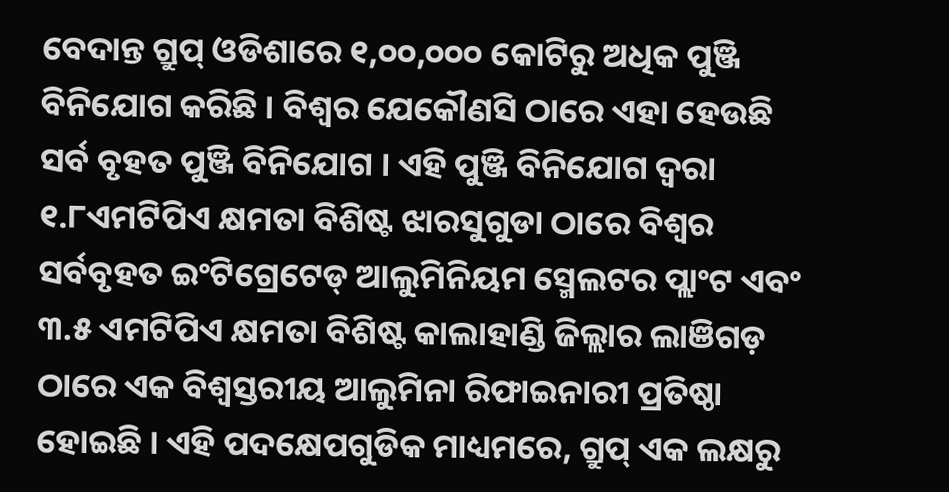ବେଦାନ୍ତ ଗ୍ରୁପ୍ ଓଡିଶାରେ ୧,୦୦,୦୦୦ କୋଟିରୁ ଅଧିକ ପୁଞ୍ଜି ବିନିଯୋଗ କରିଛି । ବିଶ୍ୱର ଯେକୌଣସି ଠାରେ ଏହା ହେଉଛି ସର୍ବ ବୃହତ ପୁଞ୍ଜି ବିନିଯୋଗ । ଏହି ପୁଞ୍ଜି ବିନିଯୋଗ ଦ୍ୱରା ୧.୮ଏମଟିପିଏ କ୍ଷମତା ବିଶିଷ୍ଟ ଝାରସୁଗୁଡା ଠାରେ ବିଶ୍ୱର ସର୍ବବୃହତ ଇଂଟିଗ୍ରେଟେଡ୍ ଆଲୁମିନିୟମ ସ୍ମେଲଟର ପ୍ଲାଂଟ ଏବଂ ୩.୫ ଏମଟିପିଏ କ୍ଷମତା ବିଶିଷ୍ଟ କାଲାହାଣ୍ଡି ଜିଲ୍ଲାର ଲାଞିଗଡ଼ ଠାରେ ଏକ ବିଶ୍ୱସ୍ତରୀୟ ଆଲୁମିନା ରିଫାଇନାରୀ ପ୍ରତିଷ୍ଠା ହୋଇଛି । ଏହି ପଦକ୍ଷେପଗୁଡିକ ମାଧ୍ୟମରେ, ଗ୍ରୁପ୍ ଏକ ଲକ୍ଷରୁ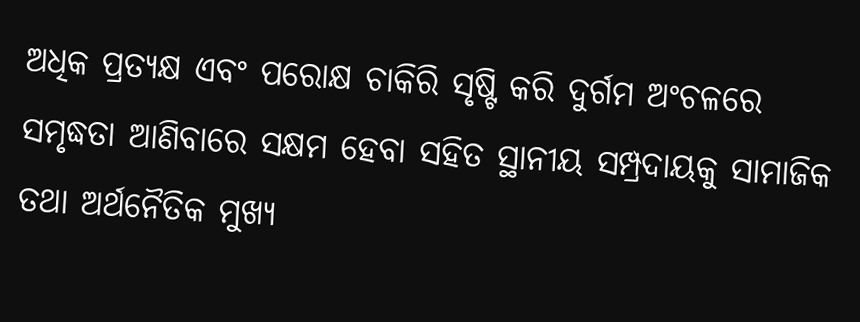ଅଧିକ ପ୍ରତ୍ୟକ୍ଷ ଏବଂ ପରୋକ୍ଷ ଚାକିରି ସୃଷ୍ଟି କରି ଦୁର୍ଗମ ଅଂଚଳରେ ସମୃଦ୍ଧତା ଆଣିବାରେ ସକ୍ଷମ ହେବା ସହିତ ସ୍ଥାନୀୟ ସମ୍ପ୍ରଦାୟକୁ ସାମାଜିକ ତଥା ଅର୍ଥନୈତିକ ମୁଖ୍ୟ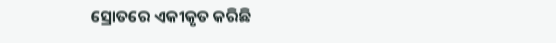ସ୍ରୋତରେ ଏକୀକୃତ କରିଛି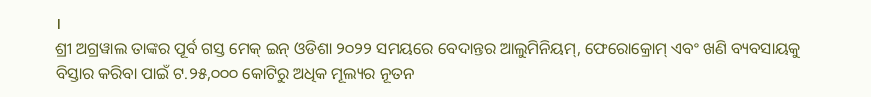।
ଶ୍ରୀ ଅଗ୍ରୱାଲ ତାଙ୍କର ପୂର୍ବ ଗସ୍ତ ମେକ୍ ଇନ୍ ଓଡିଶା ୨୦୨୨ ସମୟରେ ବେଦାନ୍ତର ଆଲୁମିନିୟମ୍, ଫେରୋକ୍ରୋମ୍ ଏବଂ ଖଣି ବ୍ୟବସାୟକୁ ବିସ୍ତାର କରିବା ପାଇଁ ଟ.୨୫,୦୦୦ କୋଟିରୁ ଅଧିକ ମୂଲ୍ୟର ନୂତନ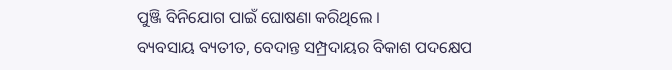ପୁଞ୍ଜି ବିନିଯୋଗ ପାଇଁ ଘୋଷଣା କରିଥିଲେ ।
ବ୍ୟବସାୟ ବ୍ୟତୀତ, ବେଦାନ୍ତ ସମ୍ପ୍ରଦାୟର ବିକାଶ ପଦକ୍ଷେପ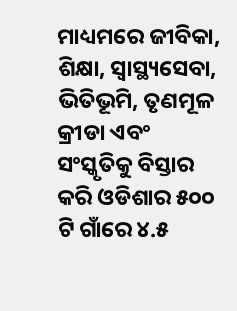ମାଧ୍ୟମରେ ଜୀବିକା, ଶିକ୍ଷା, ସ୍ୱାସ୍ଥ୍ୟସେବା, ଭିତିଭୂମି, ତୃଣମୂଳ କ୍ରୀଡା ଏବଂ ସଂସ୍କୃତିକୁ ବିସ୍ତାର କରି ଓଡିଶାର ୫୦୦ ଟି ଗାଁରେ ୪.୫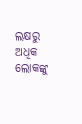ଲକ୍ଷରୁ ଅଧିକ ଲୋକଙ୍କୁ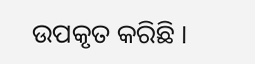ଉପକୃତ କରିଛି ।